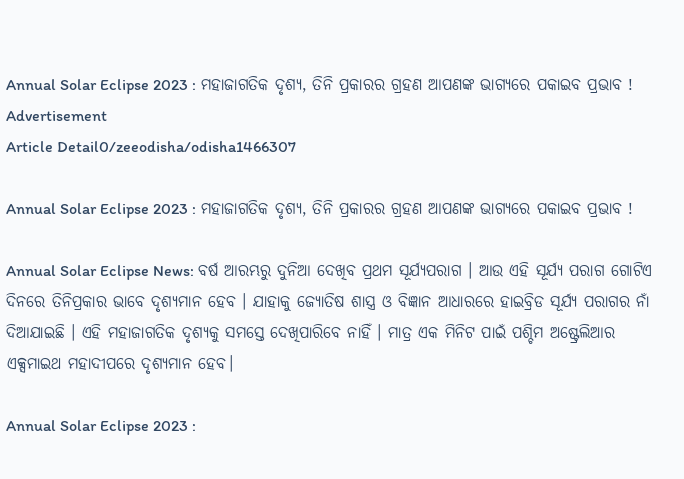Annual Solar Eclipse 2023 : ମହାଜାଗତିକ ଦୃଶ୍ୟ, ତିନି ପ୍ରକାରର ଗ୍ରହଣ ଆପଣଙ୍କ ଭାଗ୍ୟରେ ପକାଇବ ପ୍ରଭାବ !
Advertisement
Article Detail0/zeeodisha/odisha1466307

Annual Solar Eclipse 2023 : ମହାଜାଗତିକ ଦୃଶ୍ୟ, ତିନି ପ୍ରକାରର ଗ୍ରହଣ ଆପଣଙ୍କ ଭାଗ୍ୟରେ ପକାଇବ ପ୍ରଭାବ !

Annual Solar Eclipse News: ବର୍ଷ ଆରମ୍ଭରୁ ଦୁନିଆ ଦେଖିବ ପ୍ରଥମ ସୂର୍ଯ୍ୟପରାଗ । ଆଉ ଏହି ସୂର୍ଯ୍ୟ ପରାଗ ଗୋଟିଏ ଦିନରେ ତିନିପ୍ରକାର ଭାବେ ଦୃଶ୍ୟମାନ ହେବ । ଯାହାକୁ ଜ୍ୟୋତିଷ ଶାସ୍ତ୍ର ଓ ବିଜ୍ଞାନ ଆଧାରରେ ହାଇବ୍ରିଡ ସୂର୍ଯ୍ୟ ପରାଗର ନାଁ ଦିଆଯାଇଛି । ଏହି ମହାଜାଗତିକ ଦୃଶ୍ୟକୁ ସମସ୍ତେ ଦେଖିପାରିବେ ନାହିଁ । ମାତ୍ର ଏକ ମିନିଟ ପାଇଁ ପଶ୍ଚିମ ଅଷ୍ଟ୍ରେଲିଆର ଏକ୍ସମାଇଥ ମହାଦୀପରେ ଦୃଶ୍ୟମାନ ହେବ।

Annual Solar Eclipse 2023 :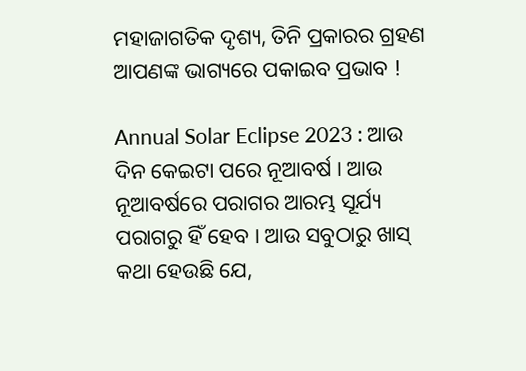ମହାଜାଗତିକ ଦୃଶ୍ୟ, ତିନି ପ୍ରକାରର ଗ୍ରହଣ ଆପଣଙ୍କ ଭାଗ୍ୟରେ ପକାଇବ ପ୍ରଭାବ !

Annual Solar Eclipse 2023 : ଆଉ ଦିନ କେଇଟା ପରେ ନୂଆବର୍ଷ । ଆଉ ନୂଆବର୍ଷରେ ପରାଗର ଆରମ୍ଭ ସୂର୍ଯ୍ୟ ପରାଗରୁ ହିଁ ହେବ । ଆଉ ସବୁଠାରୁ ଖାସ୍ କଥା ହେଉଛି ଯେ,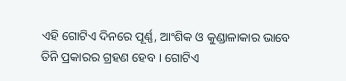ଏହି ଗୋଟିଏ ଦିନରେ ପୂର୍ଣ୍ଣ, ଆଂଶିକ ଓ କୁଣ୍ଡାଳାକାର ଭାବେ ତିନି ପ୍ରକାରର ଗ୍ରହଣ ହେବ । ଗୋଟିଏ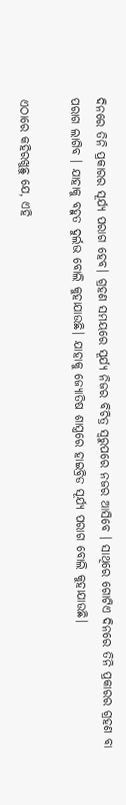ଦିନରେ ତିନି ପ୍ରକାରର ସୂର୍ଯ୍ୟ ପରାଗ ହେବ। ଗ୍ରହଣ ସମୟରେ ସୂର୍ଯ୍ୟ ନିଜର ବିଚିତ୍ର ସ୍ୱରୁପରେ ନଜର ଆସିବେ । ସାଥିରେ ଗୋଟିଏ ଦିନରେ ତିନି ପ୍ରକାରର ଗ୍ରହଣ ବା ପରାଗ ଲାଗିବ । ଯାହାକୁ ବହୁତ ଦୁର୍ଲଭ ବୋଲି କୁହାଯାଉଛି। ଯାହାକୁ ଜ୍ୟୋତିଷ ଶାସ୍ତ୍ରରେ ହାଇବ୍ରିଡ ସୂର୍ଯ୍ୟ ପରାଗ ବୋଲି କୁହାଯାଉଛି।

ଏଠାରେ କହିରଖୁଛୁ ଯେ, ଏହି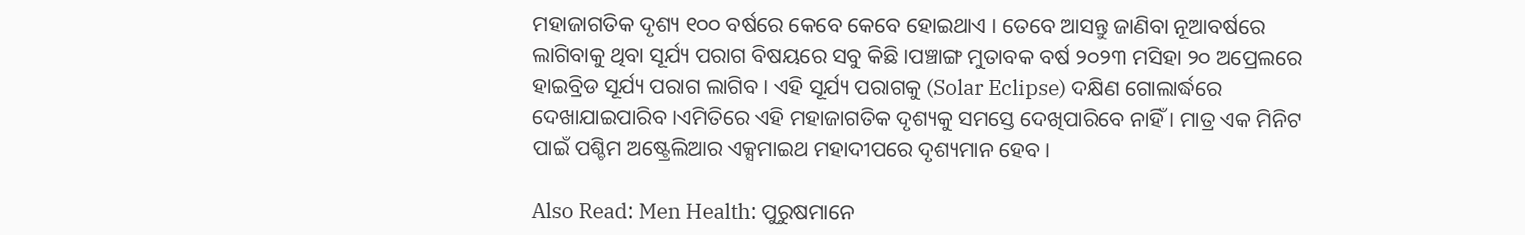ମହାଜାଗତିକ ଦୃଶ୍ୟ ୧୦୦ ବର୍ଷରେ କେବେ କେବେ ହୋଇଥାଏ । ତେବେ ଆସନ୍ତୁ ଜାଣିବା ନୂଆବର୍ଷରେ ଲାଗିବାକୁ ଥିବା ସୂର୍ଯ୍ୟ ପରାଗ ବିଷୟରେ ସବୁ କିଛି ।ପଞ୍ଚାଙ୍ଗ ମୁତାବକ ବର୍ଷ ୨୦୨୩ ମସିହା ୨୦ ଅପ୍ରେଲରେ ହାଇବ୍ରିଡ ସୂର୍ଯ୍ୟ ପରାଗ ଲାଗିବ । ଏହି ସୂର୍ଯ୍ୟ ପରାଗକୁ (Solar Eclipse) ଦକ୍ଷିଣ ଗୋଲାର୍ଦ୍ଧରେ ଦେଖାଯାଇପାରିବ ।ଏମିତିରେ ଏହି ମହାଜାଗତିକ ଦୃଶ୍ୟକୁ ସମସ୍ତେ ଦେଖିପାରିବେ ନାହିଁ । ମାତ୍ର ଏକ ମିନିଟ ପାଇଁ ପଶ୍ଚିମ ଅଷ୍ଟ୍ରେଲିଆର ଏକ୍ସମାଇଥ ମହାଦୀପରେ ଦୃଶ୍ୟମାନ ହେବ।

Also Read: Men Health: ପୁରୁଷମାନେ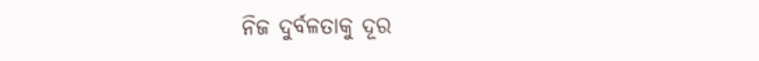ନିଜ ଦୁର୍ବଳତାକୁ ଦୂର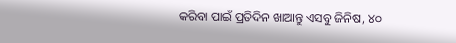କରିବା ପାଇଁ ପ୍ରତିଦିନ ଖାଆନ୍ତୁ ଏସବୁ ଜିନିଷ, ୪୦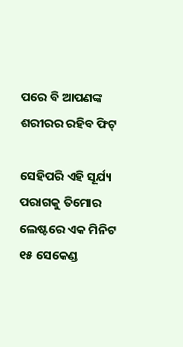ପରେ ବି ଆପଣଙ୍କ ଶରୀରର ରହିବ ଫିଟ୍

ସେହିପରି ଏହି ସୂର୍ଯ୍ୟ ପରାଗକୁ ତିମୋର ଲେଷ୍ଟରେ ଏକ ମିନିଟ ୧୫ ସେକେଣ୍ଡ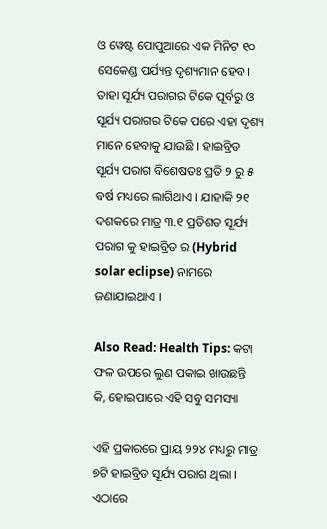ଓ ୱେଷ୍ଟ ପୋପୁଆରେ ଏକ ମିନିଟ ୧୦ ସେକେଣ୍ଡ ପର୍ଯ୍ୟନ୍ତ ଦୃଶ୍ୟମାନ ହେବ। ତାହା ସୂର୍ଯ୍ୟ ପରାଗର ଟିକେ ପୂର୍ବରୁ ଓ ସୂର୍ଯ୍ୟ ପରାଗର ଟିକେ ପରେ ଏହା ଦୃଶ୍ୟ ମାନେ ହେବାକୁ ଯାଉଛି । ହାଇବ୍ରିଡ ସୂର୍ଯ୍ୟ ପରାଗ ବିଶେଷତଃ ପ୍ରତି ୨ ରୁ ୫ ବର୍ଷ ମଧ୍ୟରେ ଲାଗିଥାଏ । ଯାହାକି ୨୧ ଦଶକରେ ମାତ୍ର ୩.୧ ପ୍ରତିଶତ ସୂର୍ଯ୍ୟ ପରାଗ କୁ ହାଇବ୍ରିଡ ର (Hybrid solar eclipse) ନାମରେ ଜଣାଯାଇଥାଏ ।

Also Read: Health Tips: କଟା ଫଳ ଉପରେ ଲୁଣ ପକାଇ ଖାଉଛନ୍ତି କି, ହୋଇପାରେ ଏହି ସବୁ ସମସ୍ୟା

ଏହି ପ୍ରକାରରେ ପ୍ରାୟ ୨୨୪ ମଧ୍ୟରୁ ମାତ୍ର ୭ଟି ହାଇବ୍ରିଡ ସୂର୍ଯ୍ୟ ପରାଗ ଥିଲା । ଏଠାରେ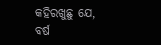କହିରଖୁଛୁ ଯେ, ବର୍ଷ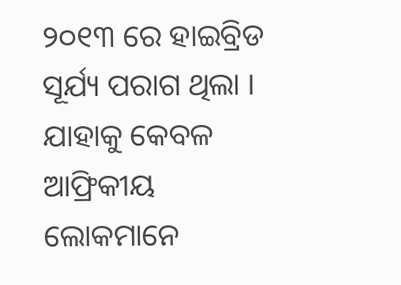୨୦୧୩ ରେ ହାଇବ୍ରିଡ ସୂର୍ଯ୍ୟ ପରାଗ ଥିଲା । ଯାହାକୁ କେବଳ ଆଫ୍ରିକୀୟ ଲୋକମାନେ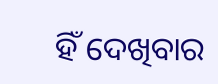ହିଁ ଦେଖିବାର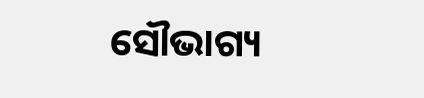ସୌଭାଗ୍ୟ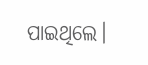ପାଇଥିଲେ।